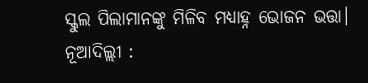ସ୍କୁଲ ପିଲାମାନଙ୍କୁ ମିଳିବ ମଧ୍ୟାହ୍ନ ଭୋଜନ ଭତ୍ତା।
ନୂଆଦିଲ୍ଲୀ :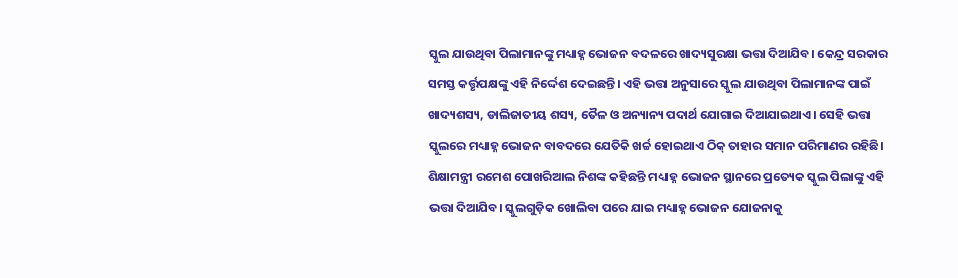ସ୍କୁଲ ଯାଉଥିବା ପିଲାମାନଙ୍କୁ ମଧ୍ୟାହ୍ନ ଭୋଜନ ବଦଳରେ ଖାଦ୍ୟସୁରକ୍ଷା ଭତ୍ତା ଦିଆଯିବ। କେନ୍ଦ୍ର ସରକାର ସମସ୍ତ କର୍ତ୍ତୃପକ୍ଷଙ୍କୁ ଏହି ନିର୍ଦ୍ଦେଶ ଦେଇଛନ୍ତି। ଏହି ଭତ୍ତା ଅନୁସାରେ ସ୍କୁଲ ଯାଉଥିବା ପିଲାମାନଙ୍କ ପାଇଁ ଖାଦ୍ୟଶସ୍ୟ, ଡାଲିଜାତୀୟ ଶସ୍ୟ, ତୈଳ ଓ ଅନ୍ୟାନ୍ୟ ପଦାର୍ଥ ଯୋଗାଇ ଦିଆଯାଇଥାଏ। ସେହି ଭତ୍ତା ସ୍କୁଲରେ ମଧ୍ୟାହ୍ନ ଭୋଜନ ବାବଦରେ ଯେତିକି ଖର୍ଚ୍ଚ ହୋଇଥାଏ ଠିକ୍ ତାହାର ସମାନ ପରିମାଣର ରହିଛି।
ଶିକ୍ଷାମନ୍ତ୍ରୀ ରମେଶ ପୋଖରିଆଲ ନିଶଙ୍କ କହିଛନ୍ତି ମଧ୍ୟାହ୍ନ ଭୋଜନ ସ୍ଥାନରେ ପ୍ରତ୍ୟେକ ସ୍କୁଲ ପିଲାଙ୍କୁ ଏହି ଭତ୍ତା ଦିଆଯିବ। ସ୍କୁଲଗୁଡ଼ିକ ଖୋଲିବା ପରେ ଯାଇ ମଧ୍ୟାହ୍ନ ଭୋଜନ ଯୋଜନାକୁ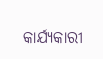କାର୍ଯ୍ୟକାରୀ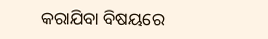କରାଯିବା ବିଷୟରେ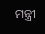ମନ୍ତ୍ରୀ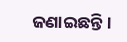ଜଣାଇଛନ୍ତି।